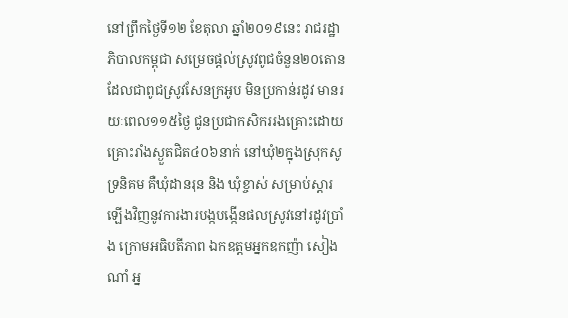នៅព្រឹកថ្ងៃទី១២ ខែតុលា ឆ្នាំ២០១៩នេះ រាជរដ្ឋាភិបាលកម្ពុជា សម្រេចផ្ដល់ស្រូវពូជចំនួន២០តោន ដែលជាពូជស្រូវសែនក្រអូប មិនប្រកាន់រដូវ មានរយៈពេល១១៥ថ្ងៃ ជូនប្រជាកសិកររងគ្រោះដោយគ្រោះរាំងស្ងួតជិត៤០៦នាក់ នៅឃុំ២ក្នុងស្រុកសូទ្រនិគម គឺឃុំដានរុន និង ឃុំខ្ចាស់ សម្រាប់ស្តារឡើងវិញនូវការងារបង្កបង្កើនផលស្រូវនៅរដូវប្រាំង ក្រោមអធិបតីភាព ឯកឧត្តមអ្នកឧកញ៉ា សៀង ណាំ អ្ន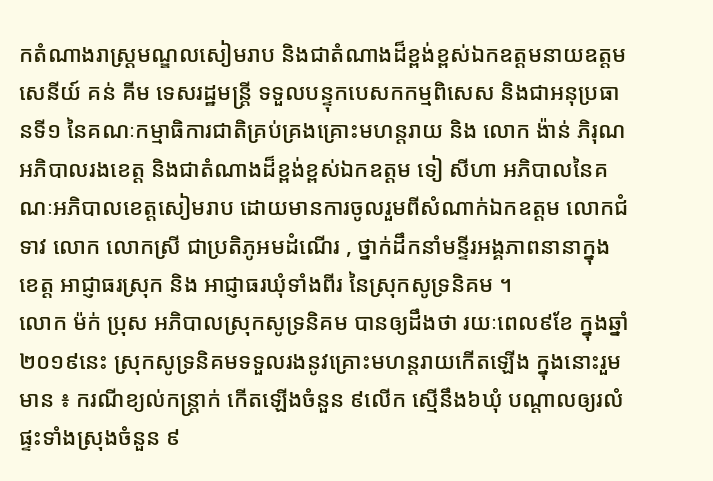កតំណាងរាស្ត្រមណ្ឌលសៀមរាប និងជាតំណាងដ៏ខ្ពង់ខ្ពស់ឯកឧត្តមនាយឧត្តមសេនីយ៍ គន់ គីម ទេសរដ្ឋមន្ត្រី ទទួលបន្ទុកបេសកកម្មពិសេស និងជាអនុប្រធានទី១ នៃគណៈកម្មាធិការជាតិគ្រប់គ្រងគ្រោះមហន្តរាយ និង លោក ង៉ាន់ ភិរុណ អភិបាលរងខេត្ត និងជាតំណាងដ៏ខ្ពង់ខ្ពស់ឯកឧត្ដម ទៀ សីហា អភិបាលនៃគណៈអភិបាលខេត្តសៀមរាប ដោយមានការចូលរួមពីសំណាក់ឯកឧត្តម លោកជំទាវ លោក លោកស្រី ជាប្រតិភូអមដំណើរ , ថ្នាក់ដឹកនាំមន្ទីរអង្គភាពនានាក្នុងខេត្ត អាជ្ញាធរស្រុក និង អាជ្ញាធរឃុំទាំងពីរ នៃស្រុកសូទ្រនិគម ។
លោក ម៉ក់ ប្រុស អភិបាលស្រុកសូទ្រនិគម បានឲ្យដឹងថា រយៈពេល៩ខែ ក្នុងឆ្នាំ២០១៩នេះ ស្រុកសូទ្រនិគមទទួលរងនូវគ្រោះមហន្តរាយកើតឡើង ក្នុងនោះរួមមាន ៖ ករណីខ្យល់កន្ត្រាក់ កើតឡើងចំនួន ៩លើក ស្មើនឹង៦ឃុំ បណ្តាលឲ្យរលំផ្ទះទាំងស្រុងចំនួន ៩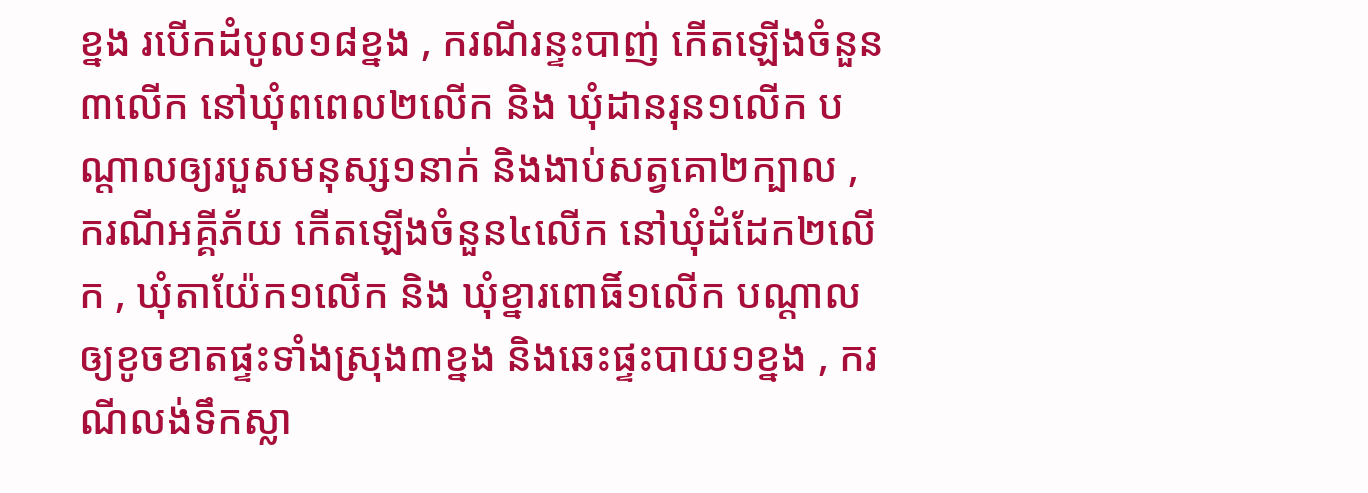ខ្នង របើកដំបូល១៨ខ្នង , ករណីរន្ទះបាញ់ កើតឡើងចំនួន៣លើក នៅឃុំពពេល២លើក និង ឃុំដានរុន១លើក បណ្តាលឲ្យរបួសមនុស្ស១នាក់ និងងាប់សត្វគោ២ក្បាល , ករណីអគ្គីភ័យ កើតឡើងចំនួន៤លើក នៅឃុំដំដែក២លើក , ឃុំតាយ៉ែក១លើក និង ឃុំខ្នារពោធិ៍១លើក បណ្តាលឲ្យខូចខាតផ្ទះទាំងស្រុង៣ខ្នង និងឆេះផ្ទះបាយ១ខ្នង , ករណីលង់ទឹកស្លា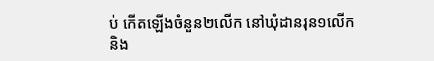ប់ កើតឡើងចំនួន២លើក នៅឃុំដានរុន១លើក និង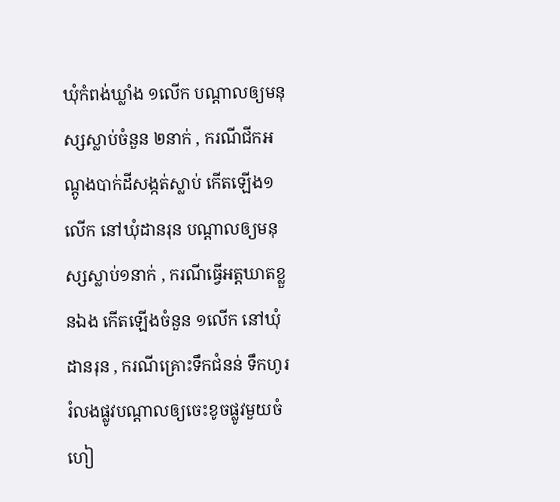ឃុំកំពង់ឃ្លាំង ១លើក បណ្តាលឲ្យមនុស្សស្លាប់ចំនួន ២នាក់ , ករណីជីកអណ្តូងបាក់ដីសង្កត់ស្លាប់ កើតឡើង១លើក នៅឃុំដានរុន បណ្តាលឲ្យមនុស្សស្លាប់១នាក់ , ករណីធ្វើអត្តឃាតខ្លួនឯង កើតឡើងចំនួន ១លើក នៅឃុំដានរុន , ករណីគ្រោះទឹកជំនន់ ទឹកហូររំលងផ្លូវបណ្តាលឲ្យចេះខូចផ្លូវមួយចំហៀ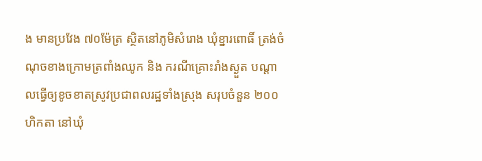ង មានប្រវែង ៧០ម៉ែត្រ ស្ថិតនៅភូមិសំរោង ឃុំខ្នារពោធិ៍ ត្រង់ចំណុចខាងក្រោមត្រពាំងឈូក និង ករណីគ្រោះរាំងស្ងួត បណ្ដាលធ្វើឲ្យខូចខាតស្រូវប្រជាពលរដ្ឋទាំងស្រុង សរុបចំនួន ២០០ហិកតា នៅឃុំ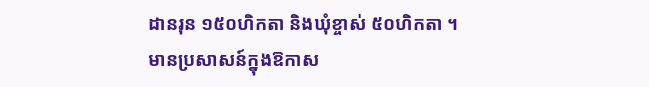ដានរុន ១៥០ហិកតា និងឃុំខ្ចាស់ ៥០ហិកតា ។
មានប្រសាសន៍ក្នុងឱកាស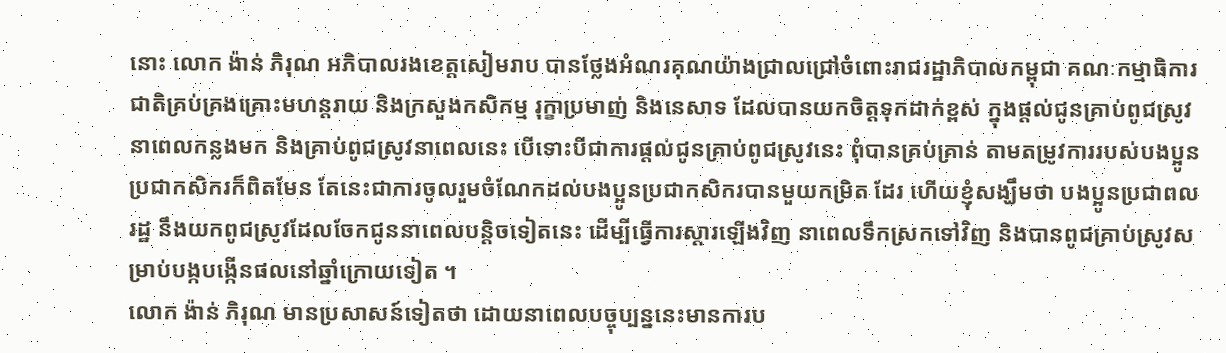នោះ លោក ង៉ាន់ ភិរុណ អភិបាលរងខេត្តសៀមរាប បានថ្លែងអំណរគុណយ៉ាងជ្រាលជ្រៅចំពោះរាជរដ្ឋាភិបាលកម្ពុជា គណៈកម្មាធិការជាតិគ្រប់គ្រងគ្រោះមហន្តរាយ និងក្រសួងកសិកម្ម រុក្ខាប្រមាញ់ និងនេសាទ ដែលបានយកចិត្តទុកដាក់ខ្ពស់ ក្នុងផ្តល់ជូនគ្រាប់ពូជស្រូវនាពេលកន្លងមក និងគ្រាប់ពូជស្រូវនាពេលនេះ បើទោះបីជាការផ្តល់ជូនគ្រាប់ពូជស្រូវនេះ ពុំបានគ្រប់គ្រាន់ តាមតម្រូវការរបស់បងប្អូនប្រជាកសិករក៏ពិតមែន តែនេះជាការចូលរួមចំណែកដល់បងប្អូនប្រជាកសិករបានមួយកម្រិត ដែរ ហើយខ្ញុំសង្ឃឹមថា បងប្អូនប្រជាពលរដ្ឋ នឹងយកពូជស្រូវដែលចែកជូននាពេលបន្តិចទៀតនេះ ដើម្បីធ្វើការស្តារឡើងវិញ នាពេលទឹកស្រកទៅវិញ និងបានពូជគ្រាប់ស្រូវសម្រាប់បង្កបង្កើនផលនៅឆ្នាំក្រោយទៀត ។
លោក ង៉ាន់ ភិរុណ មានប្រសាសន៍ទៀតថា ដោយនាពេលបច្ចុប្បន្ននេះមានការប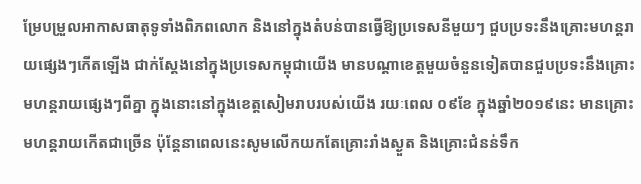ម្រែបម្រួលអាកាសធាតុទូទាំងពិភពលោក និងនៅក្នុងតំបន់បានធ្វើឱ្យប្រទេសនីមួយៗ ជួបប្រទះនឹងគ្រោះមហន្តរាយផ្សេងៗកើតឡើង ជាក់ស្តែងនៅក្នុងប្រទេសកម្ពុជាយើង មានបណ្តាខេត្តមួយចំនួនទៀតបានជួបប្រទះនឹងគ្រោះមហន្តរាយផ្សេងៗពីគ្នា ក្នុងនោះនៅក្នុងខេត្តសៀមរាបរបស់យើង រយៈពេល ០៩ខែ ក្នុងឆ្នាំ២០១៩នេះ មានគ្រោះមហន្តរាយកើតជាច្រើន ប៉ុន្តែនាពេលនេះសូមលើកយកតែគ្រោះរាំងស្ងួត និងគ្រោះជំនន់ទឹក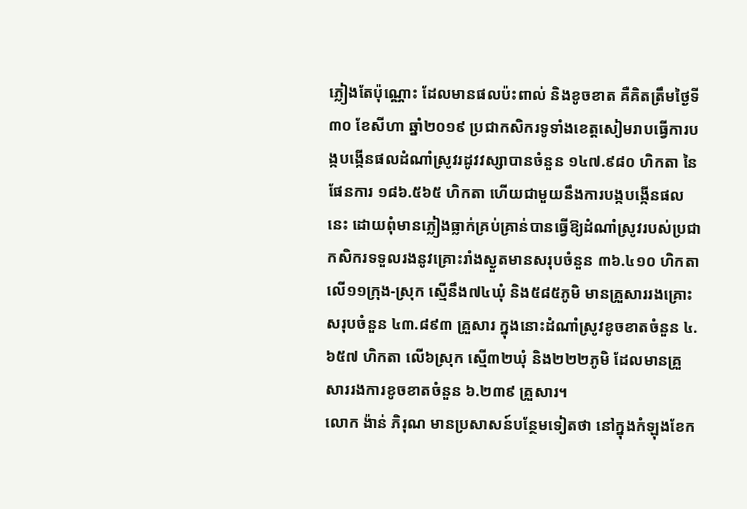ភ្លៀងតែប៉ុណ្ណោះ ដែលមានផលប៉ះពាល់ និងខូចខាត គឺគិតត្រឹមថ្ងៃទី៣០ ខែសីហា ឆ្នាំ២០១៩ ប្រជាកសិករទូទាំងខេត្តសៀមរាបធ្វើការបង្កបង្កើនផលដំណាំស្រូវរដូវវស្សាបានចំនួន ១៤៧.៩៨០ ហិកតា នៃផែនការ ១៨៦.៥៦៥ ហិកតា ហើយជាមួយនឹងការបង្កបង្កើនផលនេះ ដោយពុំមានភ្លៀងធ្លាក់គ្រប់គ្រាន់បានធ្វើឱ្យដំណាំស្រូវរបស់ប្រជាកសិករទទួលរងនូវគ្រោះរាំងស្ងួតមានសរុបចំនួន ៣៦.៤១០ ហិកតា លើ១១ក្រុង-ស្រុក ស្មើនឹង៧៤ឃុំ និង៥៨៥ភូមិ មានគ្រួសាររងគ្រោះសរុបចំនួន ៤៣.៨៩៣ គ្រួសារ ក្នុងនោះដំណាំស្រូវខូចខាតចំនួន ៤.៦៥៧ ហិកតា លើ៦ស្រុក ស្មើ៣២ឃុំ និង២២២ភូមិ ដែលមានគ្រួសាររងការខូចខាតចំនួន ៦.២៣៩ គ្រួសារ។
លោក ង៉ាន់ ភិរុណ មានប្រសាសន៍បន្ថែមទៀតថា នៅក្នុងកំឡុងខែក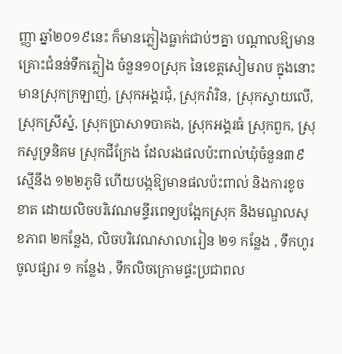ញ្ញា ឆ្នាំ២០១៩នេះ ក៏មានភ្លៀងធ្លាក់ជាប់ៗគ្នា បណ្តាលឱ្យមានគ្រោះជំនន់ទឹកភ្លៀង ចំនួន១០ស្រុក នៃខេត្តសៀមរាប ក្នុងនោះមានស្រុកក្រឡាញ់, ស្រុកអង្គរជុំ, ស្រុកវ៉ារិន, ស្រុកស្វាយលើ, ស្រុកស្រីស្នំ, ស្រុកប្រាសាទបាគង, ស្រុកអង្គរធំ ស្រុកពួក, ស្រុកសូទ្រនិគម ស្រុកជីក្រែង ដែលរងផលប៉ះពាល់ឃុំចំនួន៣៩ ស្មើនឹង ១២២ភូមិ ហើយបង្កឱ្យមានផលប៉ះពាល់ និងការខូចខាត ដោយលិចបរិវេណមន្ទីរពេទ្យបង្អែកស្រុក និងមណ្ឌលសុខភាព ២កន្លែង, លិចបរិវេណសាលារៀន ២១ កន្លែង , ទឹកហូរចូលផ្សារ ១ កន្លែង , ទឹកលិចក្រោមផ្ទះប្រជាពល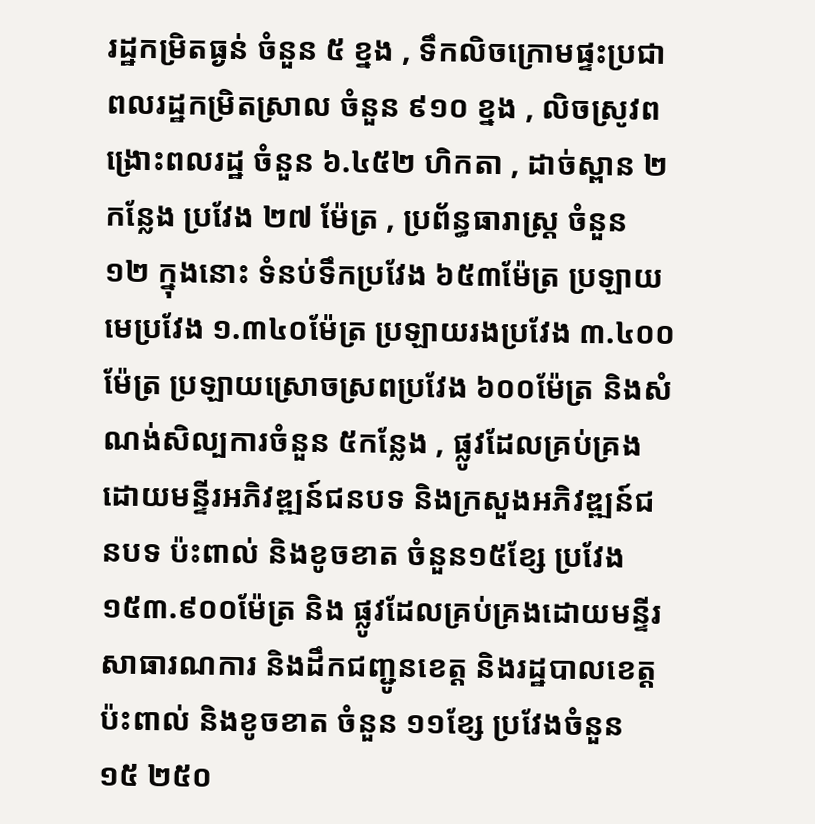រដ្ឋកម្រិតធ្ងន់ ចំនួន ៥ ខ្នង , ទឹកលិចក្រោមផ្ទះប្រជាពលរដ្ឋកម្រិតស្រាល ចំនួន ៩១០ ខ្នង , លិចស្រូវពង្រោះពលរដ្ឋ ចំនួន ៦.៤៥២ ហិកតា , ដាច់ស្ពាន ២ កន្លែង ប្រវែង ២៧ ម៉ែត្រ , ប្រព័ន្ធធារាស្ត្រ ចំនួន ១២ ក្នុងនោះ ទំនប់ទឹកប្រវែង ៦៥៣ម៉ែត្រ ប្រឡាយមេប្រវែង ១.៣៤០ម៉ែត្រ ប្រឡាយរងប្រវែង ៣.៤០០ម៉ែត្រ ប្រឡាយស្រោចស្រពប្រវែង ៦០០ម៉ែត្រ និងសំណង់សិល្បការចំនួន ៥កន្លែង , ផ្លូវដែលគ្រប់គ្រងដោយមន្ទីរអភិវឌ្ឍន៍ជនបទ និងក្រសួងអភិវឌ្ឍន៍ជនបទ ប៉ះពាល់ និងខូចខាត ចំនួន១៥ខ្សែ ប្រវែង ១៥៣.៩០០ម៉ែត្រ និង ផ្លូវដែលគ្រប់គ្រងដោយមន្ទីរសាធារណការ និងដឹកជញ្ជូនខេត្ត និងរដ្ឋបាលខេត្ត ប៉ះពាល់ និងខូចខាត ចំនួន ១១ខ្សែ ប្រវែងចំនួន ១៥ ២៥០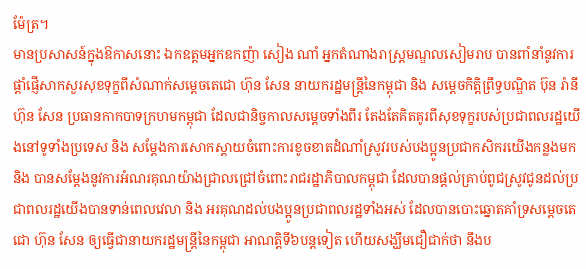ម៉ែត្រ។
មានប្រសាសន៍ក្នុងឱកាសនោះ ឯកឧត្តមអ្នកឧកញ៉ា សៀង ណាំ អ្នកតំណាងរាស្ត្រមណ្ឌលសៀមរាប បានពាំនាំនូវការផ្ដាំផ្ញើសាកសួរសុខទុក្ខពីសំណាក់សម្ដេចតេជោ ហ៊ុន សែន នាយករដ្ឋមន្ត្រីនៃកម្ពុជា និង សម្ដេចកិត្តិព្រឹទ្ធបណ្ឌិត ប៊ុន រ៉ានី ហ៊ុន សែន ប្រធានកាកបាទក្រហមកម្ពុជា ដែលជានិច្ចកាលសម្ដេចទាំងពីរ តែងតែគិតគូរពីសុខទុក្ខរបស់ប្រជាពលរដ្ឋយើងនៅទូទាំងប្រទេស និង សម្ដែងការសោកស្ដាយចំពោះការខូចខាតដំណាំស្រូវរបស់បងប្អូនប្រជាកសិករយើងកន្លងមក និង បានសម្ដែងនូវការអំណរគុណយ៉ាងជ្រាលជ្រៅចំពោះរាជរដ្ឋាភិបាលកម្ពុជា ដែលបានផ្តល់គ្រាប់ពូជស្រូវជូនដល់ប្រជាពលរដ្ឋយើងបានទាន់ពេលវេលា និង អរគុណដល់បងប្អូនប្រជាពលរដ្ឋទាំងអស់ ដែលបានបោះឆ្នោតគាំទ្រសម្ដេចតេជោ ហ៊ុន សែន ឲ្យធ្វើជានាយករដ្ឋមន្ត្រីនៃកម្ពុជា អាណត្តិទី៦បន្តទៀត ហើយសង្ឃឹមជឿជាក់ថា នឹងប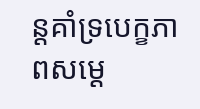ន្តគាំទ្របេក្ខភាពសម្ដេ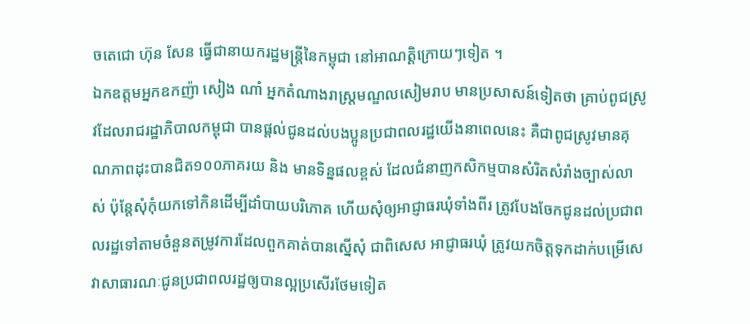ចតេជោ ហ៊ុន សែន ធ្វើជានាយករដ្ឋមន្ត្រីនៃកម្ពុជា នៅអាណត្តិក្រោយៗទៀត ។
ឯកឧត្តមអ្នកឧកញ៉ា សៀង ណាំ អ្នកតំណាងរាស្ត្រមណ្ឌលសៀមរាប មានប្រសាសន៍ទៀតថា គ្រាប់ពូជស្រូវដែលរាជរដ្ឋាភិបាលកម្ពុជា បានផ្ដល់ជូនដល់បងប្អូនប្រជាពលរដ្ឋយើងនាពេលនេះ គឺជាពូជស្រូវមានគុណភាពដុះបានជិត១០០ភាគរយ និង មានទិន្នផលខ្ពស់ ដែលជំនាញកសិកម្មបានសំរិតសំរាំងច្បាស់លាស់ ប៉ុន្តែសុំកុំយកទៅកិនដើម្បីដាំបាយបរិភោគ ហើយសុំឲ្យអាជ្ញាធរឃុំទាំងពីរ ត្រូវបែងចែកជូនដល់ប្រជាពលរដ្ឋទៅតាមចំនួនតម្រូវការដែលពួកគាត់បានស្នើសុំ ជាពិសេស អាជ្ញាធរឃុំ ត្រូវយកចិត្តទុកដាក់បម្រើសេវាសាធារណៈជូនប្រជាពលរដ្ឋឲ្យបានល្អប្រសើរថែមទៀត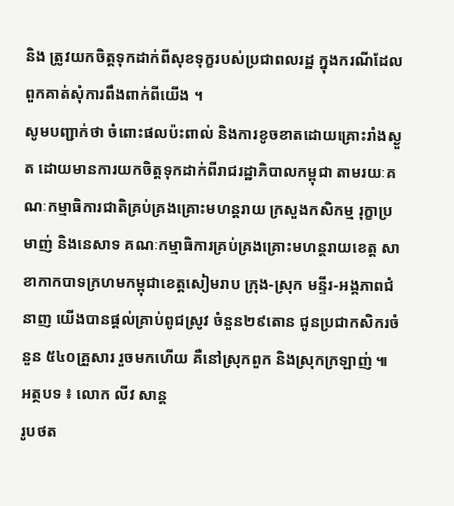និង ត្រូវយកចិត្តទុកដាក់ពីសុខទុក្ខរបស់ប្រជាពលរដ្ឋ ក្នុងករណីដែលពួកគាត់សុំការពឹងពាក់ពីយើង ។
សូមបញ្ជាក់ថា ចំពោះផលប៉ះពាល់ និងការខូចខាតដោយគ្រោះរាំងស្ងួត ដោយមានការយកចិត្តទុកដាក់ពីរាជរដ្ឋាភិបាលកម្ពុជា តាមរយៈគណៈកម្មាធិការជាតិគ្រប់គ្រងគ្រោះមហន្តរាយ ក្រសួងកសិកម្ម រុក្ខាប្រមាញ់ និងនេសាទ គណៈកម្មាធិការគ្រប់គ្រងគ្រោះមហន្តរាយខេត្ត សាខាកាកបាទក្រហមកម្ពុជាខេត្តសៀមរាប ក្រុង-ស្រុក មន្ទីរ-អង្គភាពជំនាញ យើងបានផ្តល់គ្រាប់ពូជស្រូវ ចំនួន២៩តោន ជូនប្រជាកសិករចំនួន ៥៤០គ្រួសារ រួចមកហើយ គឺនៅស្រុកពួក និងស្រុកក្រឡាញ់ ៕
អត្ថបទ ៖ លោក លីវ សាន្ត
រូបថត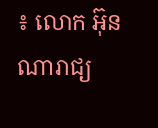៖ លោក អ៊ុន ណារាជ្យ